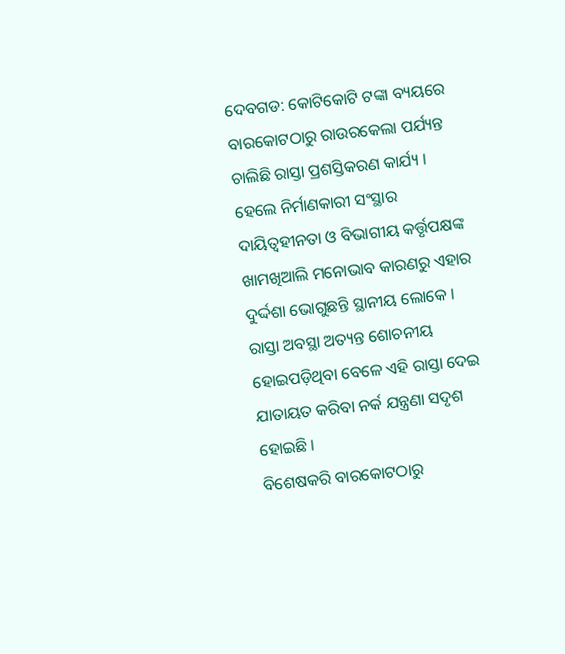ଦେବଗଡ: କୋଟିକୋଟି ଟଙ୍କା ବ୍ୟୟରେ ବାରକୋଟଠାରୁ ରାଉରକେଲା ପର୍ଯ୍ୟନ୍ତ ଚାଲିଛି ରାସ୍ତା ପ୍ରଶସ୍ତିକରଣ କାର୍ଯ୍ୟ । ହେଲେ ନିର୍ମାଣକାରୀ ସଂସ୍ଥାର ଦାୟିତ୍ୱହୀନତା ଓ ବିଭାଗୀୟ କର୍ତ୍ତୃପକ୍ଷଙ୍କ ଖାମଖିଆଲି ମନୋଭାବ କାରଣରୁ ଏହାର ଦୁର୍ଦ୍ଦଶା ଭୋଗୁଛନ୍ତି ସ୍ଥାନୀୟ ଲୋକେ । ରାସ୍ତା ଅବସ୍ଥା ଅତ୍ୟନ୍ତ ଶୋଚନୀୟ ହୋଇପଡ଼ିଥିବା ବେଳେ ଏହି ରାସ୍ତା ଦେଇ ଯାତାୟତ କରିବା ନର୍କ ଯନ୍ତ୍ରଣା ସଦୃଶ ହୋଇଛି ।
ବିଶେଷକରି ବାରକୋଟଠାରୁ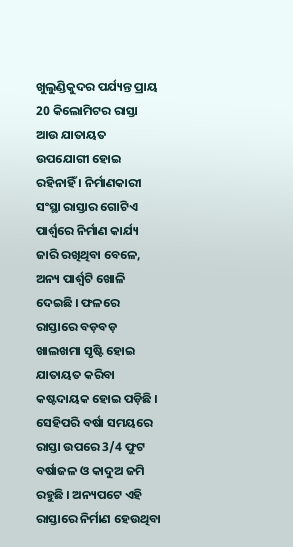ଖୁଲୁଣ୍ଡିକୁଦର ପର୍ଯ୍ୟନ୍ତ ପ୍ରାୟ 20 କିଲୋମିଟର ରାସ୍ତା ଆଉ ଯାତାୟତ ଉପଯୋଗୀ ହୋଇ ରହିନାହିଁ । ନିର୍ମାଣକାରୀ ସଂସ୍ଥା ରାସ୍ତାର ଗୋଟିଏ ପାର୍ଶ୍ବରେ ନିର୍ମାଣ କାର୍ଯ୍ୟ ଜାରି ରଖିଥିବା ବେଳେ, ଅନ୍ୟ ପାର୍ଶ୍ଵଟି ଖୋଳି ଦେଇଛି । ଫଳରେ ରାସ୍ତାରେ ବଡ଼ବଡ଼ ଖାଲଖମା ସୃଷ୍ଟି ହୋଇ ଯାତାୟତ କରିବା କଷ୍ଟଦାୟକ ହୋଇ ପଡ଼ିଛି । ସେହିପରି ବର୍ଷା ସମୟରେ ରାସ୍ତା ଉପରେ 3/4 ଫୁଟ ବର୍ଷାଜଳ ଓ କାଦୁଅ ଜମି ରହୁଛି । ଅନ୍ୟପଟେ ଏହି ରାସ୍ତାରେ ନିର୍ମାଣ ହେଉଥିବା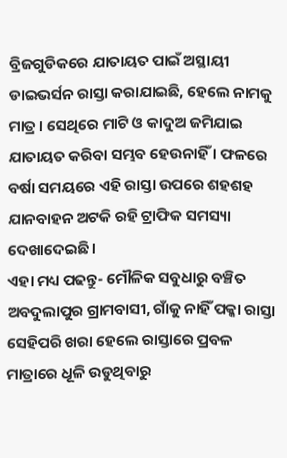ବ୍ରିଜଗୁଡିକରେ ଯାତାୟତ ପାଇଁ ଅସ୍ଥାୟୀ ଡାଇଭର୍ସନ ରାସ୍ତା କରାଯାଇଛି, ହେଲେ ନାମକୁ ମାତ୍ର । ସେଥିରେ ମାଟି ଓ କାଦୁଅ ଜମିଯାଇ ଯାତାୟତ କରିବା ସମ୍ଭବ ହେଉନାହିଁ । ଫଳରେ ବର୍ଷା ସମୟରେ ଏହି ରାସ୍ତା ଉପରେ ଶହଶହ ଯାନବାହନ ଅଟକି ରହି ଟ୍ରାଫିକ ସମସ୍ୟା ଦେଖାଦେଇଛି ।
ଏହା ମଧ୍ୟ ପଢନ୍ତୁ- ମୌଳିକ ସବୁଧାରୁ ବଞ୍ଚିତ ଅବଦୁଲାପୁର ଗ୍ରାମବାସୀ, ଗାଁକୁ ନାହିଁ ପକ୍କା ରାସ୍ତା
ସେହିପରି ଖରା ହେଲେ ରାସ୍ତାରେ ପ୍ରବଳ ମାତ୍ରାରେ ଧୂଳି ଉଡୁଥିବାରୁ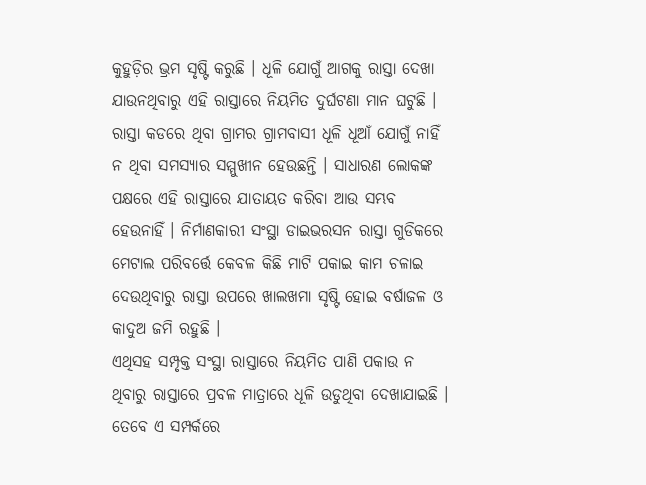କୁହୁଡ଼ିର ଭ୍ରମ ସୃଷ୍ଟି କରୁଛି । ଧୂଳି ଯୋଗୁଁ ଆଗକୁ ରାସ୍ତା ଦେଖା ଯାଉନଥିବାରୁ ଏହି ରାସ୍ତାରେ ନିୟମିତ ଦୁର୍ଘଟଣା ମାନ ଘଟୁଛି । ରାସ୍ତା କଡରେ ଥିବା ଗ୍ରାମର ଗ୍ରାମବାସୀ ଧୂଳି ଧୂଆଁ ଯୋଗୁଁ ନାହିଁ ନ ଥିବା ସମସ୍ୟାର ସମ୍ମୁଖୀନ ହେଉଛନ୍ତି । ସାଧାରଣ ଲୋକଙ୍କ ପକ୍ଷରେ ଏହି ରାସ୍ତାରେ ଯାତାୟତ କରିବା ଆଉ ସମ୍ଭବ ହେଉନାହିଁ । ନିର୍ମାଣକାରୀ ସଂସ୍ଥା ଡାଇଭରସନ ରାସ୍ତା ଗୁଡିକରେ ମେଟାଲ ପରିବର୍ତ୍ତେ କେବଳ କିଛି ମାଟି ପକାଇ କାମ ଚଳାଇ ଦେଉଥିବାରୁ ରାସ୍ତା ଉପରେ ଖାଲଖମା ସୃଷ୍ଟି ହୋଇ ବର୍ଷାଜଳ ଓ କାଦୁଅ ଜମି ରହୁଛି ।
ଏଥିସହ ସମ୍ପୃକ୍ତ ସଂସ୍ଥା ରାସ୍ତାରେ ନିୟମିତ ପାଣି ପକାଉ ନ ଥିବାରୁ ରାସ୍ତାରେ ପ୍ରବଳ ମାତ୍ରାରେ ଧୂଳି ଉଡୁଥିବା ଦେଖାଯାଇଛି । ତେବେ ଏ ସମ୍ପର୍କରେ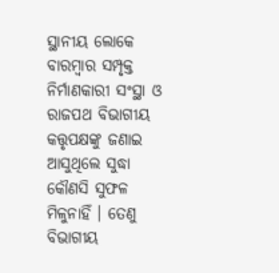ସ୍ଥାନୀୟ ଲୋକେ ବାରମ୍ବାର ସମ୍ପୃକ୍ତ ନିର୍ମାଣକାରୀ ସଂସ୍ଥା ଓ ରାଜପଥ ବିଭାଗୀୟ କତ୍ତୃପକ୍ଷଙ୍କୁ ଜଣାଇ ଆସୁଥିଲେ ସୁଦ୍ଧା କୌଣସି ସୁଫଳ ମିଳୁନାହିଁ । ତେଣୁ ବିଭାଗୀୟ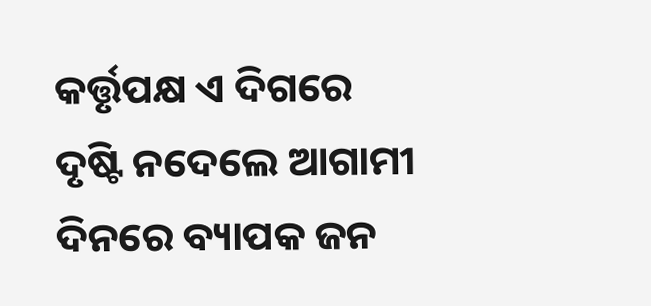କର୍ତ୍ତୃପକ୍ଷ ଏ ଦିଗରେ ଦୃଷ୍ଟି ନଦେଲେ ଆଗାମୀ ଦିନରେ ବ୍ୟାପକ ଜନ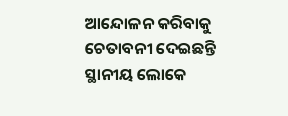ଆନ୍ଦୋଳନ କରିବାକୁ ଚେତାବନୀ ଦେଇଛନ୍ତି ସ୍ଥାନୀୟ ଲୋକେ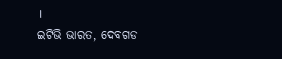।
ଇଟିଭି ଭାରତ, ଦେବଗଡ